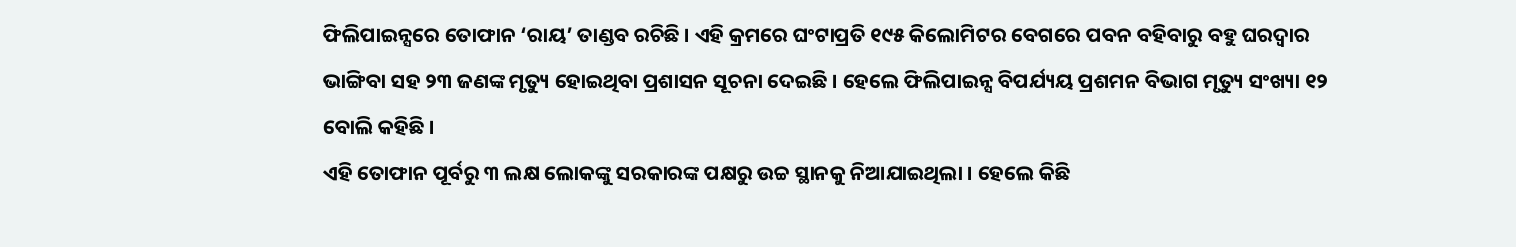ଫିଲିପାଇନ୍ସରେ ତୋଫାନ ‘ରାୟ’ ତାଣ୍ଡବ ରଚିଛି । ଏହି କ୍ରମରେ ଘଂଟାପ୍ରତି ୧୯୫ କିଲୋମିଟର ବେଗରେ ପବନ ବହିବାରୁ ବହୁ ଘରଦ୍ୱାର ଭାଙ୍ଗିବା ସହ ୨୩ ଜଣଙ୍କ ମୃତ୍ୟୁ ହୋଇଥିବା ପ୍ରଶାସନ ସୂଚନା ଦେଇଛି । ହେଲେ ଫିଲିପାଇନ୍ସ ବିପର୍ଯ୍ୟୟ ପ୍ରଶମନ ବିଭାଗ ମୃତ୍ୟୁ ସଂଖ୍ୟା ୧୨ ବୋଲି କହିଛି ।
ଏହି ତୋଫାନ ପୂର୍ବରୁ ୩ ଲକ୍ଷ ଲୋକଙ୍କୁ ସରକାରଙ୍କ ପକ୍ଷରୁ ଉଚ୍ଚ ସ୍ଥାନକୁ ନିଆଯାଇଥିଲା । ହେଲେ କିଛି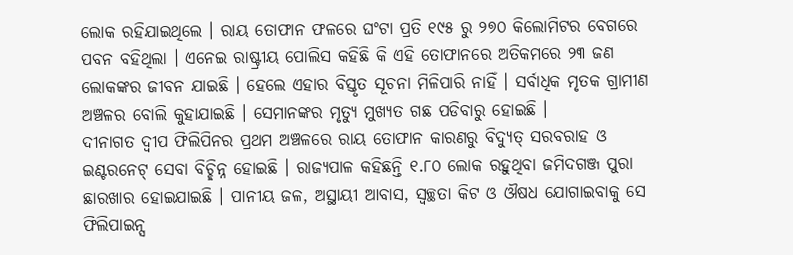ଲୋକ ରହିଯାଇଥିଲେ । ରାୟ ତୋଫାନ ଫଳରେ ଘଂଟା ପ୍ରତି ୧୯୫ ରୁ ୨୭୦ କିଲୋମିଟର ବେଗରେ ପବନ ବହିଥିଲା । ଏନେଇ ରାଷ୍ଟ୍ରୀୟ ପୋଲିସ କହିଛି କି ଏହି ତୋଫାନରେ ଅତିକମରେ ୨୩ ଜଣ ଲୋକଙ୍କର ଜୀବନ ଯାଇଛି । ହେଲେ ଏହାର ବିସ୍ତୃତ ସୂଚନା ମିଳିପାରି ନାହିଁ । ସର୍ବାଧିକ ମୃତକ ଗ୍ରାମୀଣ ଅଞ୍ଚଳର ବୋଲି କୁହାଯାଇଛି । ସେମାନଙ୍କର ମୃତ୍ୟୁ ମୁଖ୍ୟତ ଗଛ ପଡିବାରୁ ହୋଇଛି ।
ଦୀନାଗତ ଦ୍ୱୀପ ଫିଲିପିନର ପ୍ରଥମ ଅଞ୍ଚଳରେ ରାୟ ତୋଫାନ କାରଣରୁ ବିଦ୍ୟୁତ୍ ସରବରାହ ଓ ଇଣ୍ଟରନେଟ୍ ସେବା ବିଚ୍ଛିନ୍ନ ହୋଇଛି । ରାଜ୍ୟପାଳ କହିଛନ୍ତି ୧.୮୦ ଲୋକ ରହୁଥିବା ଜମିଦଗଞ୍ଜ ପୁରା ଛାରଖାର ହୋଇଯାଇଛି । ପାନୀୟ ଜଳ, ଅସ୍ଥାୟୀ ଆବାସ, ସ୍ୱଚ୍ଛତା କିଟ ଓ ଔଷଧ ଯୋଗାଇବାକୁ ସେ ଫିଲିପାଇନ୍ସ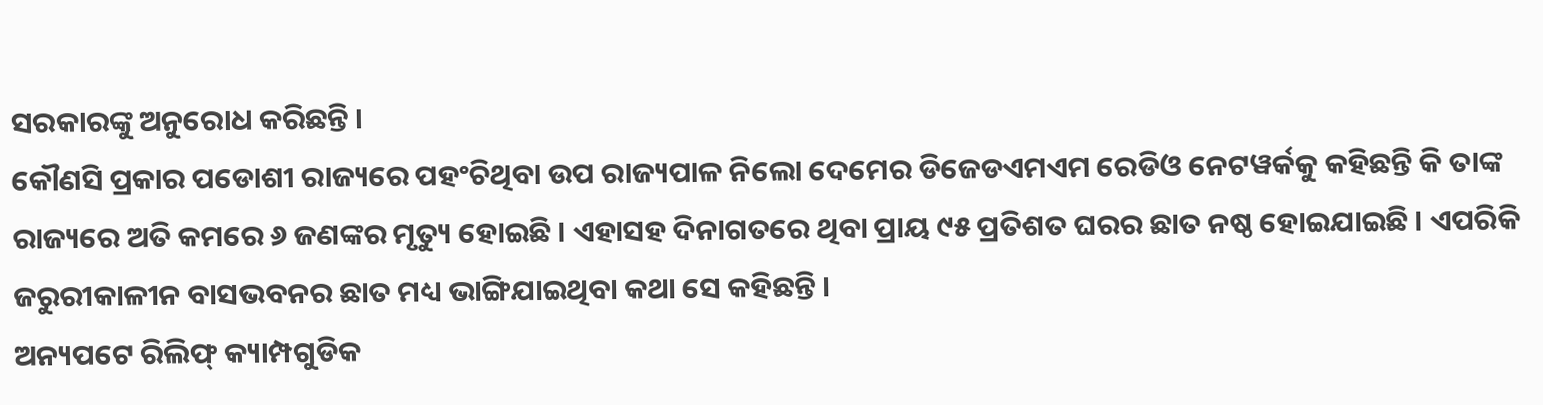ସରକାରଙ୍କୁ ଅନୁରୋଧ କରିଛନ୍ତି ।
କୌଣସି ପ୍ରକାର ପଡୋଶୀ ରାଜ୍ୟରେ ପହଂଚିଥିବା ଉପ ରାଜ୍ୟପାଳ ନିଲୋ ଦେମେର ଡିଜେଡଏମଏମ ରେଡିଓ ନେଟୱର୍କକୁ କହିଛନ୍ତି କି ତାଙ୍କ ରାଜ୍ୟରେ ଅତି କମରେ ୬ ଜଣଙ୍କର ମୃତ୍ୟୁ ହୋଇଛି । ଏହାସହ ଦିନାଗତରେ ଥିବା ପ୍ରାୟ ୯୫ ପ୍ରତିଶତ ଘରର ଛାତ ନଷ୍ଠ ହୋଇଯାଇଛି । ଏପରିକି ଜରୁରୀକାଳୀନ ବାସଭବନର ଛାତ ମଧ୍ୟ ଭାଙ୍ଗିଯାଇଥିବା କଥା ସେ କହିଛନ୍ତି ।
ଅନ୍ୟପଟେ ରିଲିଫ୍ କ୍ୟାମ୍ପଗୁଡିକ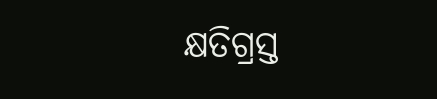କ୍ଷତିଗ୍ରସ୍ତ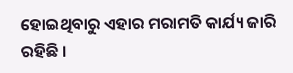ହୋଇଥିବାରୁ ଏହାର ମରାମତି କାର୍ଯ୍ୟ ଜାରି ରହିଛି ।